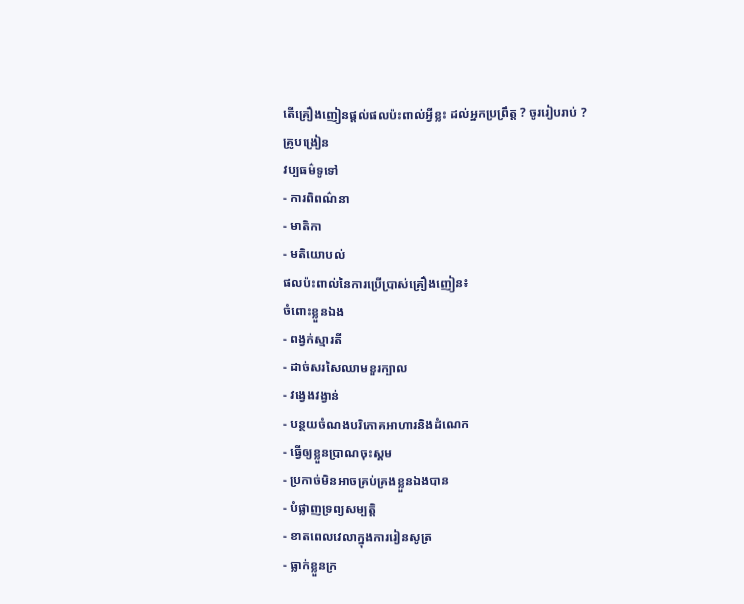តើគ្រឿងញៀនផ្តល់ផលប៉ះពាល់អ្វីខ្លះ ដល់អ្នកប្រព្រឹត្ត ? ចូររៀបរាប់ ?
គ្រូបង្រៀន
វប្បធម៌ទូទៅ
- ការពិពណ៌នា
- មាតិកា
- មតិយោបល់
ផលប៉ះពាល់នៃការប្រើប្រាស់គ្រឿងញៀន៖
ចំពោះខ្លួនឯង
- ពង្វក់ស្មារតី
- ដាច់សរសៃឈាមខួរក្បាល
- វង្វេងវង្វាន់
- បន្ថយចំណងបរិភោគអាហារនិងដំណេក
- ធ្វើឲ្យខ្លួនប្រាណចុះស្គម
- ប្រកាច់មិនអាចគ្រប់គ្រងខ្លួនឯងបាន
- បំផ្លាញទ្រព្យសម្បត្តិ
- ខាតពេលវេលាក្នុងការរៀនសូត្រ
- ធ្លាក់ខ្លួនក្រ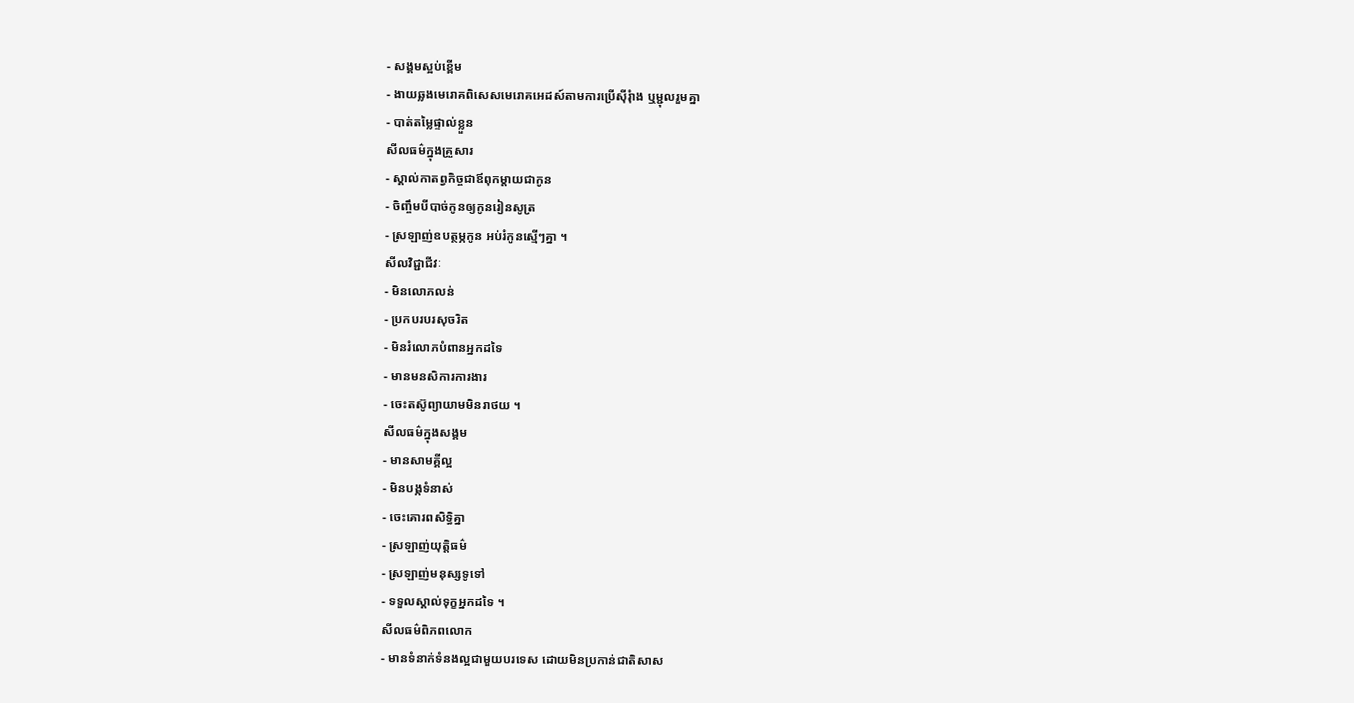- សង្គមស្អប់ខ្ពើម
- ងាយឆ្លងមេរោគពិសេសមេរោគអេដស៍តាមការប្រើស៊ីរុំាង ឬម្ជុលរួមគ្នា
- បាត់តម្លៃផ្ទាល់ខ្លួន
សីលធម៌ក្នុងគ្រួសារ
- ស្គាល់កាតព្វកិច្ចជាឪពុកម្តាយជាកូន
- ចិញ្ចឹមបីបាច់កូនឲ្យកូនរៀនសូត្រ
- ស្រឡាញ់ឧបត្ថម្ភកូន អប់រំកូនស្មើៗគ្នា ។
សីលវិជ្ជាជីវៈ
- មិនលោភលន់
- ប្រកបរបរសុចរិត
- មិនរំលោភបំពានអ្នកដទៃ
- មានមនសិការការងារ
- ចេះតស៊ូព្យាយាមមិនរាថយ ។
សីលធម៌ក្នុងសង្គម
- មានសាមគ្គីល្អ
- មិនបង្កទំនាស់
- ចេះគោរពសិទ្ធិគ្នា
- ស្រឡាញ់យុត្តិធម៌
- ស្រឡាញ់មនុស្សទូទៅ
- ទទួលស្គាល់ទុក្ខអ្នកដទៃ ។
សីលធម៌ពិភពលោក
- មានទំនាក់ទំនងល្អជាមួយបរទេស ដោយមិនប្រកាន់ជាតិសាស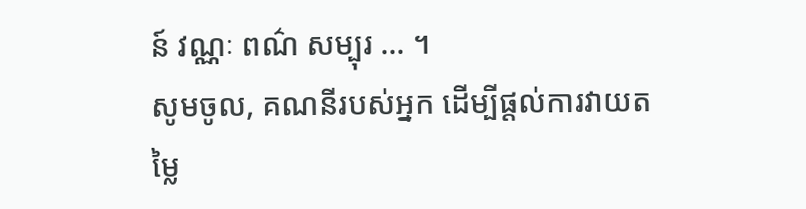ន៍ វណ្ណៈ ពណ៌ សម្បុរ … ។
សូមចូល, គណនីរបស់អ្នក ដើម្បីផ្តល់ការវាយតម្លៃ